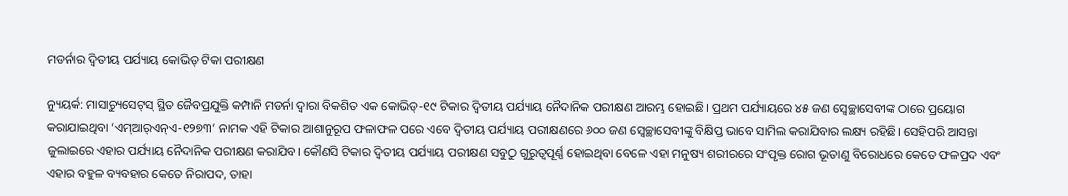ମଡର୍ନାର ଦ୍ବିତୀୟ ପର୍ଯ୍ୟାୟ କୋଭିଡ୍ ଟିକା ପରୀକ୍ଷଣ

ନ୍ୟୁୟର୍କ: ମାସାଚ୍ୟୁସେଟ୍‌ସ୍‌ ସ୍ଥିତ ଜୈବପ୍ରଯୁକ୍ତି କମ୍ପାନି ମଡର୍ନା ଦ୍ବାରା ବିକଶିତ ଏକ କୋଭିଡ୍-୧୯ ଟିକାର ଦ୍ବିତୀୟ ପର୍ଯ୍ୟାୟ ନୈଦାନିକ ପରୀକ୍ଷଣ ଆରମ୍ଭ ହୋଇଛି। ପ୍ରଥମ ପର୍ଯ୍ୟାୟରେ ୪୫ ଜଣ ସ୍ବେଚ୍ଛାସେବୀଙ୍କ ଠାରେ ପ୍ରୟୋଗ କରାଯାଇଥିବା ‘ଏମ୍ଆର୍‌ଏନ୍ଏ-୧୨୭୩’ ନାମକ ଏହି ଟିକାର ଆଶାନୁରୂପ ଫଳାଫଳ ପରେ ଏବେ ଦ୍ବିତୀୟ ପର୍ଯ୍ୟାୟ ପରୀକ୍ଷଣରେ ୬୦୦ ଜଣ ସ୍ବେଚ୍ଛାସେବୀଙ୍କୁ ବିକ୍ଷିପ୍ତ ଭାବେ ସାମିଲ କରାଯିବାର ଲକ୍ଷ୍ୟ ରହିଛି। ସେହିପରି ଆସନ୍ତା ଜୁଲାଇରେ ଏହାର ପର୍ଯ୍ୟାୟ ନୈଦାନିକ ପରୀକ୍ଷଣ କରାଯିବ। କୌଣସି ଟିକାର ଦ୍ବିତୀୟ ପର୍ଯ୍ୟାୟ ପରୀକ୍ଷଣ ସବୁଠୁ ଗୁରୁତ୍ବପୂର୍ଣ୍ଣ ହୋଇଥିବା ବେଳେ ଏହା ମନୁଷ୍ୟ ଶରୀରରେ ସଂପୃକ୍ତ ରୋଗ ଭୂତାଣୁ ବିରୋଧରେ କେତେ ଫଳପ୍ରଦ ଏବଂ ଏହାର ବହୁଳ ବ୍ୟବହାର କେତେ ନିରାପଦ, ତାହା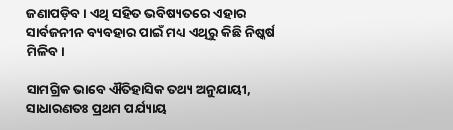ଜଣାପଡ଼ିବ। ଏଥି ସହିତ ଭବିଷ୍ୟତରେ ଏହାର ସାର୍ବଜନୀନ ବ୍ୟବହାର ପାଇଁ ମଧ୍ୟ ଏଥିରୁ କିଛି ନିଷ୍କର୍ଷ ମିଳିବ।

ସାମଗ୍ରିକ ଭାବେ ଐତିହାସିକ ତଥ୍ୟ ଅନୁଯାୟୀ, ସାଧାରଣତଃ ପ୍ରଥମ ପର୍ଯ୍ୟାୟ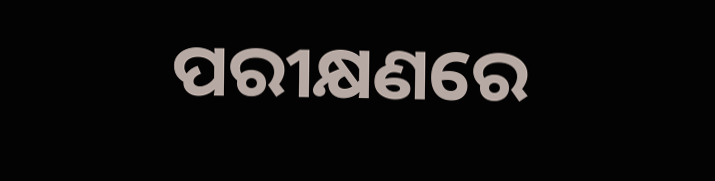ପରୀକ୍ଷଣରେ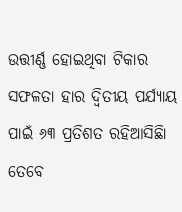ଉତ୍ତୀର୍ଣ୍ଣ ହୋଇଥିବା ଟିକାର ସଫଳତା ହାର ଦ୍ବିତୀୟ ପର୍ଯ୍ୟାୟ ପାଇଁ ୬୩ ପ୍ରତିଶତ ରହିଆସିଛିା ତେବେ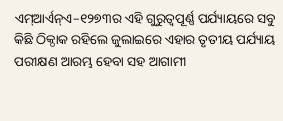ଏମ୍ଆର୍ଏନ୍ଏ–୧୨୭୩ର ଏହି ଗୁରୁତ୍ବପୂର୍ଣ୍ଣ ପର୍ଯ୍ୟାୟରେ ସବୁ କିଛି ଠିକ୍ଠାକ ରହିଲେ ଜୁଲାଇରେ ଏହାର ତୃତୀୟ ପର୍ଯ୍ୟାୟ ପରୀକ୍ଷଣ ଆରମ୍ଭ ହେବା ସହ ଆଗାମୀ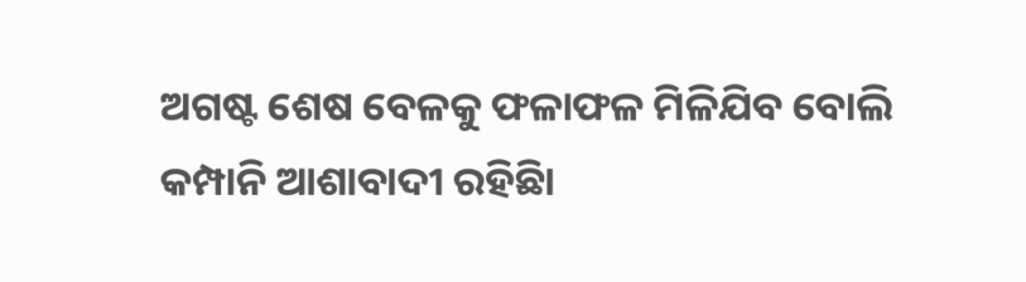ଅଗଷ୍ଟ ଶେଷ ବେଳକୁ ଫଳାଫଳ ମିଳିଯିବ ବୋଲି କମ୍ପାନି ଆଶାବାଦୀ ରହିଛିା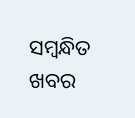ସମ୍ବନ୍ଧିତ ଖବର